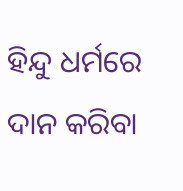ହିନ୍ଦୁ ଧର୍ମରେ ଦାନ କରିବା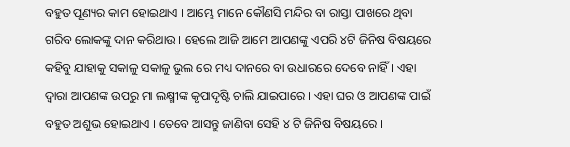ବହୁତ ପୂଣ୍ୟର କାମ ହୋଇଥାଏ । ଆମ୍ଭେ ମାନେ କୌଣସି ମନ୍ଦିର ବା ରାସ୍ତା ପାଖରେ ଥିବା ଗରିବ ଲୋକଙ୍କୁ ଦାନ କରିଥାଉ । ହେଲେ ଆଜି ଆମେ ଆପଣଙ୍କୁ ଏପରି ୪ଟି ଜିନିଷ ବିଷୟରେ କହିବୁ ଯାହାକୁ ସକାଳୁ ସକାଳୁ ଭୁଲ ରେ ମଧ୍ୟ ଦାନରେ ବା ଉଧାରରେ ଦେବେ ନାହିଁ । ଏହା ଦ୍ଵାରା ଆପଣଙ୍କ ଉପରୁ ମା ଲକ୍ଷ୍ମୀଙ୍କ କୃପାଦୃଷ୍ଟି ଚାଲି ଯାଇପାରେ । ଏହା ଘର ଓ ଆପଣଙ୍କ ପାଇଁ ବହୁତ ଅଶୁଭ ହୋଇଥାଏ । ତେବେ ଆସନ୍ତୁ ଜାଣିବା ସେହି ୪ ଟି ଜିନିଷ ବିଷୟରେ ।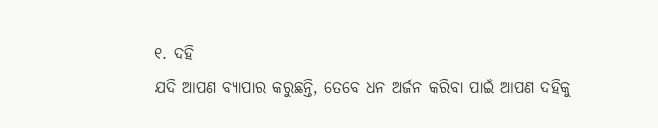୧. ଦହି
ଯଦି ଆପଣ ବ୍ୟାପାର କରୁଛନ୍ତି, ତେବେ ଧନ ଅର୍ଜନ କରିବା ପାଇଁ ଆପଣ ଦହିକୁ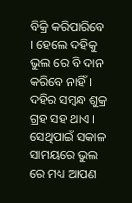ବିକ୍ରି କରିପାରିବେ । ହେଲେ ଦହିକୁ ଭୁଲ ରେ ବି ଦାନ କରିବେ ନାହିଁ । ଦହିର ସମ୍ବନ୍ଧ ଶୁକ୍ର ଗ୍ରହ ସହ ଥାଏ । ସେଥିପାଇଁ ସକାଳ ସାମୟରେ ଭୁଲ ରେ ମଧ୍ୟ ଆପଣ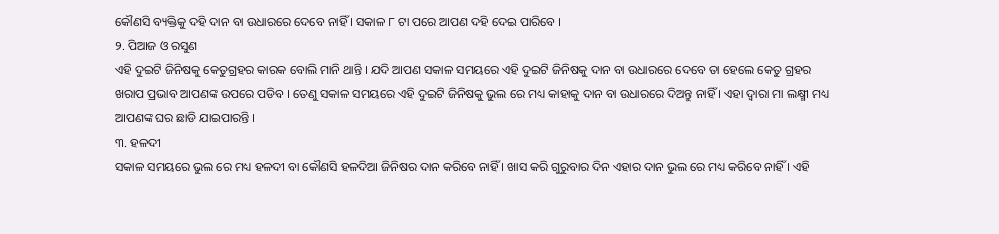କୌଣସି ବ୍ୟକ୍ତିକୁ ଦହି ଦାନ ବା ଉଧାରରେ ଦେବେ ନାହିଁ । ସକାଳ ୮ ଟା ପରେ ଆପଣ ଦହି ଦେଇ ପାରିବେ ।
୨. ପିଆଜ ଓ ରସୁଣ
ଏହି ଦୁଇଟି ଜିନିଷକୁ କେତୁଗ୍ରହର କାରକ ବୋଲି ମାନି ଥାନ୍ତି । ଯଦି ଆପଣ ସକାଳ ସମୟରେ ଏହି ଦୁଇଟି ଜିନିଷକୁ ଦାନ ବା ଉଧାରରେ ଦେବେ ତା ହେଲେ କେତୁ ଗ୍ରହର ଖରାପ ପ୍ରଭାବ ଆପଣଙ୍କ ଉପରେ ପଡିବ । ତେଣୁ ସକାଳ ସମୟରେ ଏହି ଦୁଇଟି ଜିନିଷକୁ ଭୁଲ ରେ ମଧ୍ୟ କାହାକୁ ଦାନ ବା ଉଧାରରେ ଦିଅନ୍ତୁ ନାହିଁ । ଏହା ଦ୍ଵାରା ମା ଲକ୍ଷ୍ମୀ ମଧ୍ୟ ଆପଣଙ୍କ ଘର ଛାଡି ଯାଇପାରନ୍ତି ।
୩. ହଳଦୀ
ସକାଳ ସମୟରେ ଭୁଲ ରେ ମଧ୍ୟ ହଳଦୀ ବା କୌଣସି ହଳଦିଆ ଜିନିଷର ଦାନ କରିବେ ନାହିଁ । ଖାସ କରି ଗୁରୁବାର ଦିନ ଏହାର ଦାନ ଭୁଲ ରେ ମଧ୍ୟ କରିବେ ନାହିଁ । ଏହି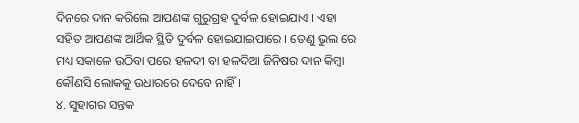ଦିନରେ ଦାନ କରିଲେ ଆପଣଙ୍କ ଗୁରୁଗ୍ରହ ଦୁର୍ବଳ ହୋଇଯାଏ । ଏହା ସହିତ ଆପଣଙ୍କ ଆର୍ଥିକ ସ୍ଥିତି ଦୁର୍ବଳ ହୋଇଯାଇପାରେ । ତେଣୁ ଭୁଲ ରେ ମଧ୍ୟ ସକାଳେ ଉଠିବା ପରେ ହଳଦୀ ବା ହଳଦିଆ ଜିନିଷର ଦାନ କିମ୍ବା କୌଣସି ଲୋକକୁ ଉଧାରରେ ଦେବେ ନାହିଁ ।
୪. ସୁହାଗର ସନ୍ତକ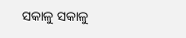ସକାଳୁ ସକାଳୁ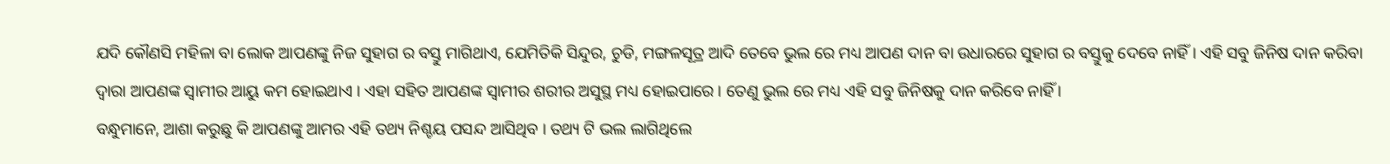ଯଦି କୌଣସି ମହିଳା ବା ଲୋକ ଆପଣଙ୍କୁ ନିଜ ସୁହାଗ ର ବସ୍ତୁ ମାଗିଥାଏ, ଯେମିତିକି ସିନ୍ଦୁର, ଚୁଡି, ମଙ୍ଗଳସୂତ୍ର ଆଦି ତେବେ ଭୁଲ ରେ ମଧ୍ୟ ଆପଣ ଦାନ ବା ଉଧାରରେ ସୁହାଗ ର ବସ୍ତୁକୁ ଦେବେ ନାହିଁ । ଏହି ସବୁ ଜିନିଷ ଦାନ କରିବା ଦ୍ଵାରା ଆପଣଙ୍କ ସ୍ଵାମୀର ଆୟୁ କମ ହୋଇଥାଏ । ଏହା ସହିତ ଆପଣଙ୍କ ସ୍ଵାମୀର ଶରୀର ଅସୁସ୍ଥ ମଧ୍ୟ ହୋଇପାରେ । ତେଣୁ ଭୁଲ ରେ ମଧ୍ୟ ଏହି ସବୁ ଜିନିଷକୁ ଦାନ କରିବେ ନାହିଁ ।
ବନ୍ଧୁମାନେ, ଆଶା କରୁଛୁ କି ଆପଣଙ୍କୁ ଆମର ଏହି ତଥ୍ୟ ନିଶ୍ଚୟ ପସନ୍ଦ ଆସିଥିବ । ତଥ୍ୟ ଟି ଭଲ ଲାଗିଥିଲେ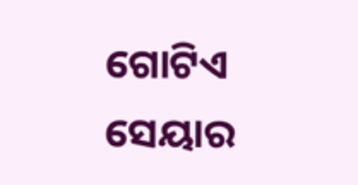ଗୋଟିଏ ସେୟାର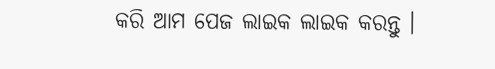କରି ଆମ ପେଜ ଲାଇକ ଲାଇକ କରନ୍ତୁ ।